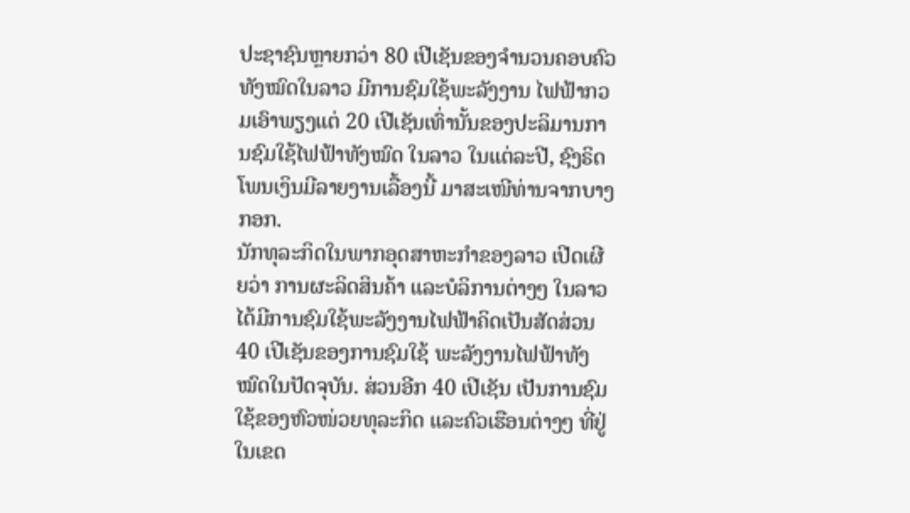ປະຊາຊົນຫຼາຍກວ່າ 80 ເປີເຊັນຂອງຈໍານວນຄອບຄົວທັງໝົດໃນລາວ ມີການຊົມໃຊ້ພະລັງງານ ໄຟຟ້າກວມເອົາພຽງແຕ່ 20 ເປີເຊັນເທົ່ານັ້ນຂອງປະລິມານການຊົມໃຊ້ໄຟຟ້າທັງໝົດ ໃນລາວ ໃນແຕ່ລະປີ, ຊົງຣິດ ໂພນເງິນມີລາຍງານເລື້ອງນີ້ ມາສະເໜີທ່ານຈາກບາງກອກ.
ນັກທຸລະກິດໃນພາກອຸດສາຫະກຳຂອງລາວ ເປີດເຜີຍວ່າ ການຜະລິດສິນຄ້າ ແລະບໍລິການຕ່າງໆ ໃນລາວ ໄດ້ມີການຊົມໃຊ້ພະລັງງານໄຟຟ້າຄິດເປັນສັດສ່ວນ 40 ເປີເຊັນຂອງການຊົມໃຊ້ ພະລັງງານໄຟຟ້າທັງໝົດໃນປັດຈຸບັນ. ສ່ວນອີກ 40 ເປີເຊັນ ເປັນການຊົມໃຊ້ຂອງຫົວໜ່ວຍທຸລະກິດ ແລະຄົວເຮືອນຕ່າງໆ ທີ່ຢູ່ໃນເຂດ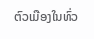ຕົວເມືອງໃນທົ່ວ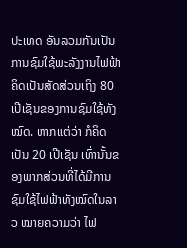ປະເທດ ອັນລວມກັນເປັນການຊົມໃຊ້ພະລັງງານໄຟຟ້າຄິດເປັນສັດສ່ວນເຖິງ 80 ເປີເຊັນຂອງການຊົມໃຊ້ທັງໝົດ. ຫາກແຕ່ວ່າ ກໍຄິດເປັນ 20 ເປີເຊັນ ເທົ່ານັ້ນຂອງພາກສ່ວນທີ່ໄດ້ມີການຊົມໃຊ້ໄຟຟ້າທັງໝົດໃນລາວ ໝາຍຄວາມວ່າ ໄຟ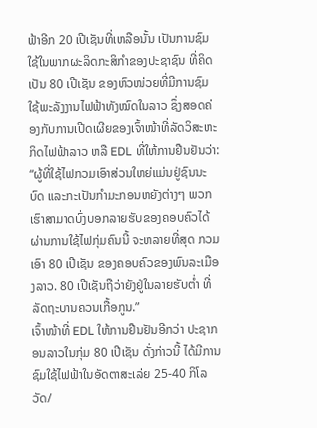ຟ້າອີກ 20 ເປີເຊັນທີ່ເຫລືອນັ້ນ ເປັນການຊົມໃຊ້ໃນພາກຜະລິດກະສິກຳຂອງປະຊາຊົນ ທີ່ຄິດເປັນ 80 ເປີເຊັນ ຂອງຫົວໜ່ວຍທີ່ມີການຊົມໃຊ້ພະລັງງານໄຟຟ້າທັງໝົດໃນລາວ ຊຶ່ງສອດຄ່ອງກັບການເປີດເຜີຍຂອງເຈົ້າໜ້າທີ່ລັດວິສະຫະກິດໄຟຟ້າລາວ ຫລື EDL ທີ່ໃຫ້ການຢືນຢັນວ່າ:
“ຜູ້ທີ່ໃຊ້ໄຟກວມເອົາສ່ວນໃຫຍ່ແມ່ນຢູ່ຊົນນະບົດ ແລະກະເປັນກຳມະກອນຫຍັງຕ່າງໆ ພວກເຮົາສາມາດບົ່ງບອກລາຍຮັບຂອງຄອບຄົວໄດ້ ຜ່ານການໃຊ້ໄຟກຸ່ມຄົນນີ້ ຈະຫລາຍທີ່ສຸດ ກວມ ເອົາ 80 ເປີເຊັນ ຂອງຄອບຄົວຂອງພົນລະເມືອງລາວ. 80 ເປີເຊັນຖືວ່າຍັງຢູ່ໃນລາຍຮັບຕ່ຳ ທີ່ລັດຖະບານຄວນເກື້ອກູນ.”
ເຈົ້າໜ້າທີ່ EDL ໃຫ້ການຢືນຢັນອີກວ່າ ປະຊາກອນລາວໃນກຸ່ມ 80 ເປີເຊັນ ດັ່ງກ່າວນີ້ ໄດ້ມີການຊົມໃຊ້ໄຟຟ້າໃນອັດຕາສະເລ່ຍ 25-40 ກິໂລວັດ/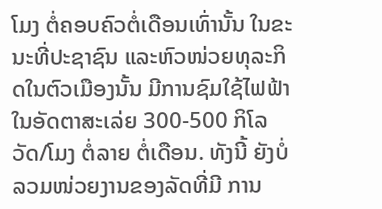ໂມງ ຕໍ່ຄອບຄົວຕໍ່ເດືອນເທົ່ານັ້ນ ໃນຂະນະທີ່ປະຊາຊົນ ແລະຫົວໜ່ວຍທຸລະກິດໃນຕົວເມືອງນັ້ນ ມີການຊົມໃຊ້ໄຟຟ້າໃນອັດຕາສະເລ່ຍ 300-500 ກິໂລວັດ/ໂມງ ຕໍ່ລາຍ ຕໍ່ເດືອນ. ທັງນີ້ ຍັງບໍ່ລວມໜ່ວຍງານຂອງລັດທີ່ມີ ການ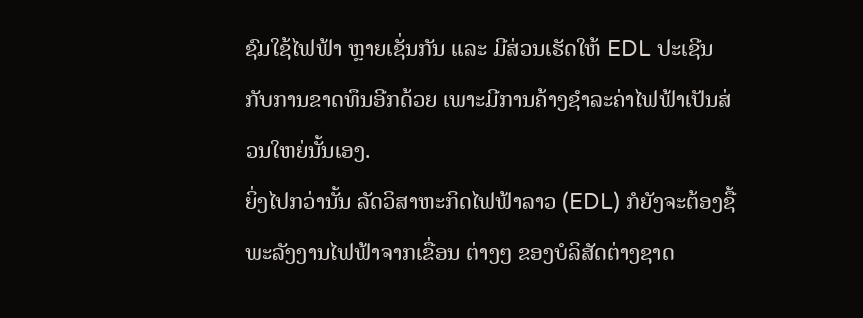ຊົມໃຊ້ໄຟຟ້າ ຫຼາຍເຊັ່ນກັນ ແລະ ມີສ່ວນເຮັດໃຫ້ EDL ປະເຊີນກັບການຂາດທຶນອີກດ້ວຍ ເພາະມີການຄ້າງຊຳລະຄ່າໄຟຟ້າເປັນສ່ວນໃຫຍ່ນັ້ນເອງ.
ຍິ່ງໄປກວ່ານັ້ນ ລັດວິສາຫະກິດໄຟຟ້າລາວ (EDL) ກໍຍັງຈະຕ້ອງຊື້ພະລັງງານໄຟຟ້າຈາກເຂື່ອນ ຕ່າງໆ ຂອງບໍລິສັດຕ່າງຊາດ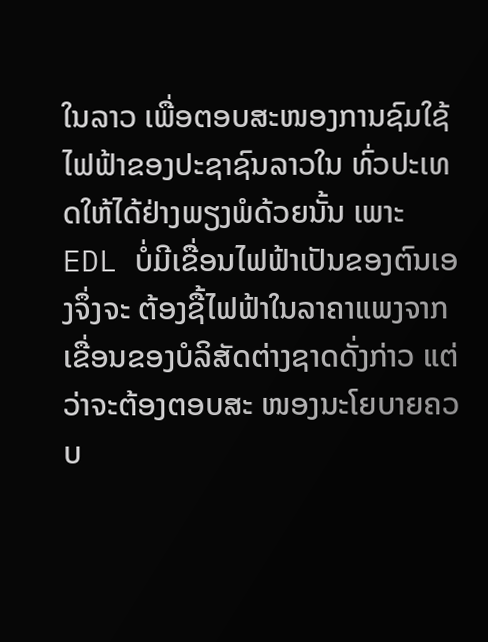ໃນລາວ ເພື່ອຕອບສະໜອງການຊົມໃຊ້ໄຟຟ້າຂອງປະຊາຊົນລາວໃນ ທົ່ວປະເທດໃຫ້ໄດ້ຢ່າງພຽງພໍດ້ວຍນັ້ນ ເພາະ EDL ບໍ່ມີເຂື່ອນໄຟຟ້າເປັນຂອງຕົນເອງຈຶ່ງຈະ ຕ້ອງຊື້ໄຟຟ້າໃນລາຄາແພງຈາກເຂື່ອນຂອງບໍລິສັດຕ່າງຊາດດັ່ງກ່າວ ແຕ່ວ່າຈະຕ້ອງຕອບສະ ໜອງນະໂຍບາຍຄວບ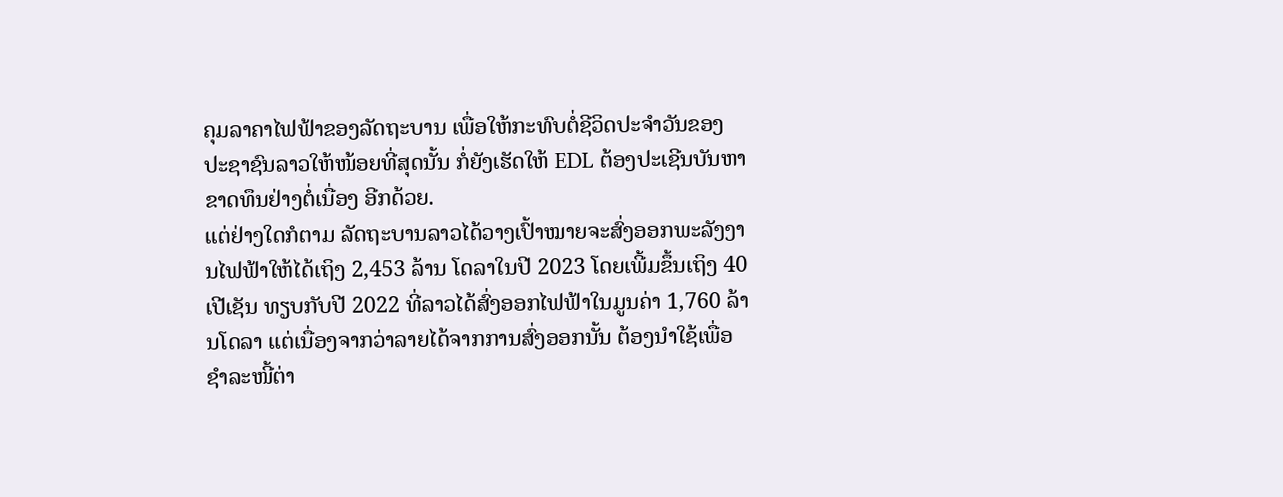ຄຸມລາຄາໄຟຟ້າຂອງລັດຖະບານ ເພື່ອໃຫ້ກະທົບຕໍ່ຊີວິດປະຈຳວັນຂອງ ປະຊາຊົນລາວໃຫ້ໜ້ອຍທີ່ສຸດນັ້ນ ກໍ່ຍັງເຮັດໃຫ້ EDL ຕ້ອງປະເຊີນບັນຫາຂາດທຶນຢ່າງຕໍ່ເນື່ອງ ອີກດ້ວຍ.
ແຕ່ຢ່າງໃດກໍຕາມ ລັດຖະບານລາວໄດ້ວາງເປົ້າໝາຍຈະສົ່ງອອກພະລັງງານໄຟຟ້າໃຫ້ໄດ້ເຖິງ 2,453 ລ້ານ ໂດລາໃນປີ 2023 ໂດຍເພີ້ມຂຶ້ນເຖິງ 40 ເປີເຊັນ ທຽບກັບປີ 2022 ທີ່ລາວໄດ້ສົ່ງອອກໄຟຟ້າໃນມູນຄ່າ 1,760 ລ້ານໂດລາ ແຕ່ເນື່ອງຈາກວ່າລາຍໄດ້ຈາກການສົ່ງອອກນັ້ນ ຕ້ອງນຳໃຊ້ເພື່ອຊຳລະໜີ້ຕ່າ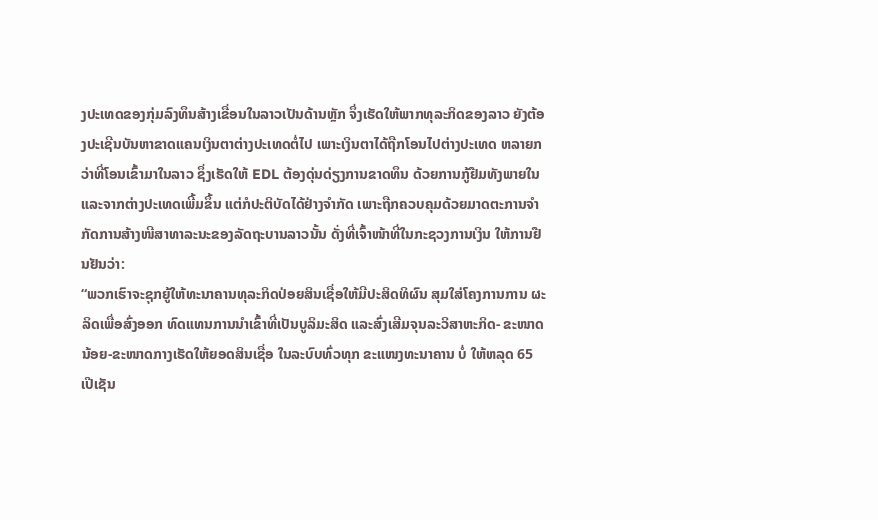ງປະເທດຂອງກຸ່ມລົງທຶນສ້າງເຂື່ອນໃນລາວເປັນດ້ານຫຼັກ ຈຶ່ງເຮັດໃຫ້ພາກທຸລະກິດຂອງລາວ ຍັງຕ້ອງປະເຊີນບັນຫາຂາດແຄນເງິນຕາຕ່າງປະເທດຕໍ່ໄປ ເພາະເງິນຕາໄດ້ຖືກໂອນໄປຕ່າງປະເທດ ຫລາຍກວ່າທີ່ໂອນເຂົ້າມາໃນລາວ ຊຶ່ງເຮັດໃຫ້ EDL ຕ້ອງດຸ່ນດ່ຽງການຂາດທຶນ ດ້ວຍການກູ້ຢືມທັງພາຍໃນແລະຈາກຕ່າງປະເທດເພີ້ມຂຶ້ນ ແຕ່ກໍປະຕິບັດໄດ້ຢ່າງຈຳກັດ ເພາະຖືກຄວບຄຸມດ້ວຍມາດຕະການຈຳກັດການສ້າງໜີສາທາລະນະຂອງລັດຖະບານລາວນັ້ນ ດັ່ງທີ່ເຈົ້າໜ້າທີ່ໃນກະຊວງການເງິນ ໃຫ້ການຢືນຢັນວ່າ:
“ພວກເຮົາຈະຊຸກຍູ້ໃຫ້ທະນາຄານທຸລະກິດປ່ອຍສິນເຊື່ອໃຫ້ມີປະສິດທິຜົນ ສຸມໃສ່ໂຄງການການ ຜະລິດເພື່ອສົ່ງອອກ ທົດແທນການນໍາເຂົ້າທີ່ເປັນບູລິມະສິດ ແລະສົ່ງເສີມຈຸນລະວິສາຫະກິດ- ຂະໜາດນ້ອຍ-ຂະໜາດກາງເຮັດໃຫ້ຍອດສິນເຊື່ອ ໃນລະບົບທົ່ວທຸກ ຂະແໜງທະນາຄານ ບໍ່ ໃຫ້ຫລຸດ 65 ເປີເຊັນ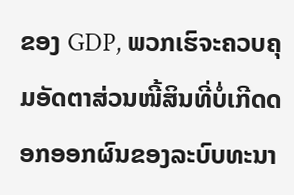ຂອງ GDP, ພວກເຮົຈະຄວບຄຸມອັດຕາສ່ວນໜີ້ສິນທີ່ບໍ່ເກີດດອກອອກຜົນຂອງລະບົບທະນາ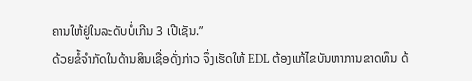ຄານໃຫ້ຢູ່ໃນລະດັບບໍ່ເກີນ 3 ເປີເຊັນ.”
ດ້ວຍຂໍ້ຈຳກັດໃນດ້ານສິນເຊື່ອດັ່ງກ່າວ ຈຶ່ງເຮັດໃຫ້ EDL ຕ້ອງແກ້ໄຂບັນຫາການຂາດທຶນ ດ້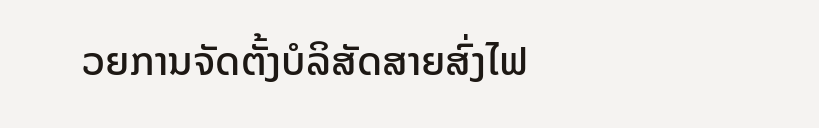ວຍການຈັດຕັ້ງບໍລິສັດສາຍສົ່ງໄຟ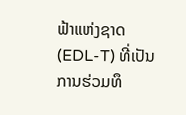ຟ້າແຫ່ງຊາດ (EDL-T) ທີ່ເປັນການຮ່ວມທຶ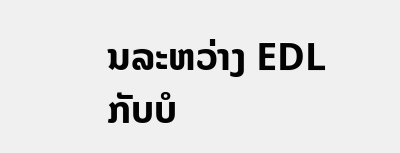ນລະຫວ່າງ EDL ກັບບໍ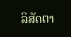ລິສັດຕາ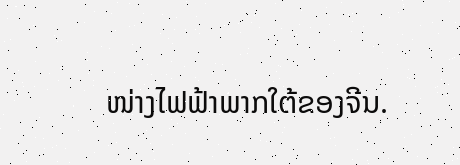ໜ່າງໄຟຟ້າພາກໃຕ້ຂອງຈີນ.